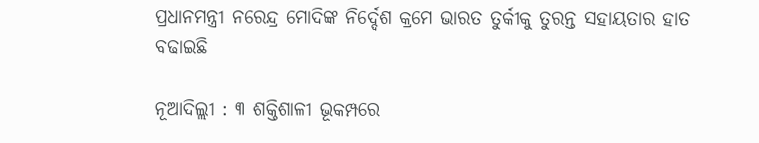ପ୍ରଧାନମନ୍ତ୍ରୀ ନରେନ୍ଦ୍ର ମୋଦିଙ୍କ ନିର୍ଦ୍ଦେଶ କ୍ରମେ ଭାରତ ତୁର୍କୀକୁ ତୁରନ୍ତ ସହାୟତାର ହାତ ବଢାଇଛି

ନୂଆଦିଲ୍ଲୀ : ୩ ଶକ୍ତିଶାଳୀ ଭୂକମ୍ପରେ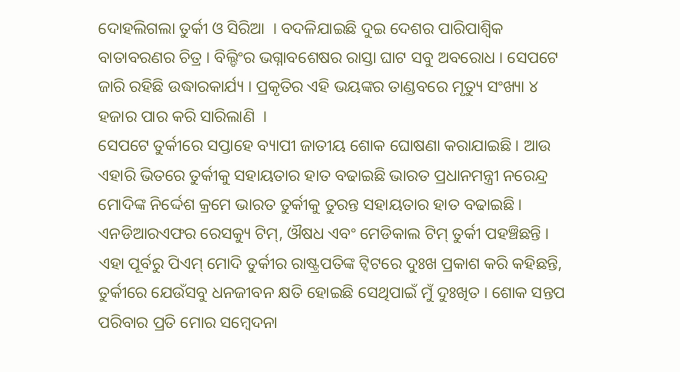ଦୋହଲିଗଲା ତୁର୍କୀ ଓ ସିରିଆ  । ବଦଳିଯାଇଛି ଦୁଇ ଦେଶର ପାରିପାଶ୍ବିକ ବାତାବରଣର ଚିତ୍ର । ବିଲ୍ଡିଂର ଭଗ୍ନାବଶେଷର ରାସ୍ତା ଘାଟ ସବୁ ଅବରୋଧ । ସେପଟେ ଜାରି ରହିଛି ଉଦ୍ଧାରକାର୍ଯ୍ୟ । ପ୍ରକୃତିର ଏହି ଭୟଙ୍କର ତାଣ୍ଡବରେ ମୃତ୍ୟୁ ସଂଖ୍ୟା ୪ ହଜାର ପାର କରି ସାରିଲାଣି  ।
ସେପଟେ ତୁର୍କୀରେ ସପ୍ତାହେ ବ୍ୟାପୀ ଜାତୀୟ ଶୋକ ଘୋଷଣା କରାଯାଇଛି । ଆଉ ଏହାରି ଭିତରେ ତୁର୍କୀକୁ ସହାୟତାର ହାତ ବଢାଇଛି ଭାରତ ପ୍ରଧାନମନ୍ତ୍ରୀ ନରେନ୍ଦ୍ର ମୋଦିଙ୍କ ନିର୍ଦ୍ଦେଶ କ୍ରମେ ଭାରତ ତୁର୍କୀକୁ ତୁରନ୍ତ ସହାୟତାର ହାତ ବଢାଇଛି । ଏନଡିଆରଏଫର ରେସକ୍ୟୁ ଟିମ୍, ଔଷଧ ଏବଂ ମେଡିକାଲ ଟିମ୍ ତୁର୍କୀ ପହଞ୍ଚିଛନ୍ତି ।
ଏହା ପୂର୍ବରୁ ପିଏମ୍ ମୋଦି ତୁର୍କୀର ରାଷ୍ଟ୍ରପତିଙ୍କ ଟ୍ୱିଟରେ ଦୁଃଖ ପ୍ରକାଶ କରି କହିଛନ୍ତି, ତୁର୍କୀରେ ଯେଉଁସବୁ ଧନଜୀବନ କ୍ଷତି ହୋଇଛି ସେଥିପାଇଁ ମୁଁ ଦୁଃଖିତ । ଶୋକ ସନ୍ତପ ପରିବାର ପ୍ରତି ମୋର ସମ୍ବେଦନା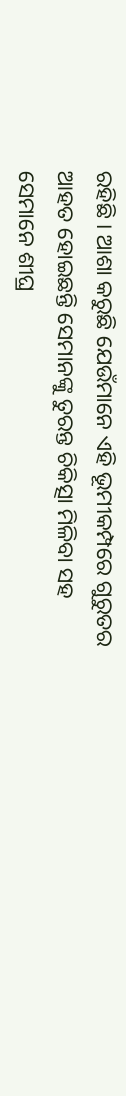ରହିଛି । ଆଶା କରୁଛି ଯେଉଁମାନେ ଏହି ଭୂମୀକମ୍ପରେ ଗୁରୁତର ଆହତ ହୋଇଛନ୍ତି ସେମାନଙ୍କୁ ତୁରନ୍ତ ଚିକିତ୍ସା ମିଳିବା ସହ ସେମାନେ ଶୀଘ୍ର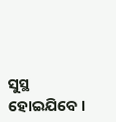ସୁସ୍ଥ ହୋଇଯିବେ ।